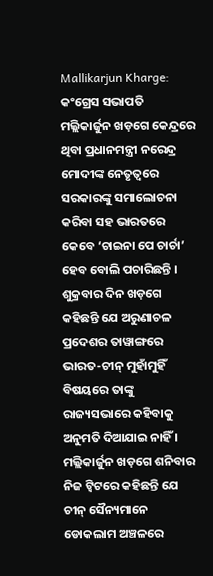Mallikarjun Kharge: କଂଗ୍ରେସ ସଭାପତି ମଲ୍ଲିକାର୍ଜୁନ ଖଡ଼ଗେ କେନ୍ଦ୍ରରେ ଥିବା ପ୍ରଧାନମନ୍ତ୍ରୀ ନରେନ୍ଦ୍ର ମୋଦୀଙ୍କ ନେତୃତ୍ୱରେ ସରକାରଙ୍କୁ ସମାଲୋଚନା କରିବା ସହ ଭାରତରେ କେବେ ‘ଚାଇନା ପେ ଚାର୍ଚା’ ହେବ ବୋଲି ପଚାରିଛନ୍ତି । ଶୁକ୍ରବାର ଦିନ ଖଡ଼ଗେ କହିଛନ୍ତି ଯେ ଅରୁଣାଚଳ ପ୍ରଦେଶର ତାୱାଙ୍ଗରେ ଭାରତ-ଚୀନ୍ ମୁହାଁମୁହିଁ ବିଷୟରେ ତାଙ୍କୁ ରାଜ୍ୟସଭାରେ କହିବାକୁ ଅନୁମତି ଦିଆଯାଇ ନାହିଁ ।
ମଲ୍ଲିକାର୍ଜୁନ ଖଡ଼ଗେ ଶନିବାର ନିଜ ଟ୍ୱିଟରେ କହିଛନ୍ତି ଯେ ଚୀନ୍ ସୈନ୍ୟମାନେ ଡୋକଲାମ ଅଞ୍ଚଳରେ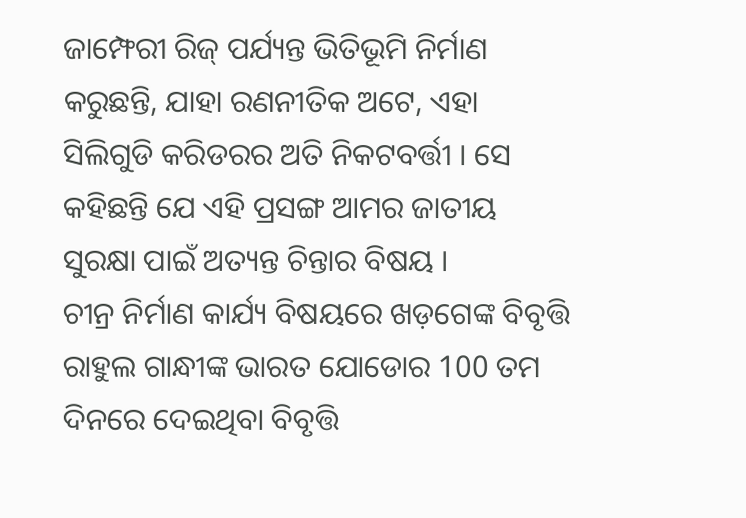ଜାମ୍ଫେରୀ ରିଜ୍ ପର୍ଯ୍ୟନ୍ତ ଭିତିଭୂମି ନିର୍ମାଣ କରୁଛନ୍ତି, ଯାହା ରଣନୀତିକ ଅଟେ, ଏହା ସିଲିଗୁଡି କରିଡରର ଅତି ନିକଟବର୍ତ୍ତୀ । ସେ କହିଛନ୍ତି ଯେ ଏହି ପ୍ରସଙ୍ଗ ଆମର ଜାତୀୟ ସୁରକ୍ଷା ପାଇଁ ଅତ୍ୟନ୍ତ ଚିନ୍ତାର ବିଷୟ ।
ଚୀନ୍ର ନିର୍ମାଣ କାର୍ଯ୍ୟ ବିଷୟରେ ଖଡ଼ଗେଙ୍କ ବିବୃତ୍ତି ରାହୁଲ ଗାନ୍ଧୀଙ୍କ ଭାରତ ଯୋଡୋର 100 ତମ ଦିନରେ ଦେଇଥିବା ବିବୃତ୍ତି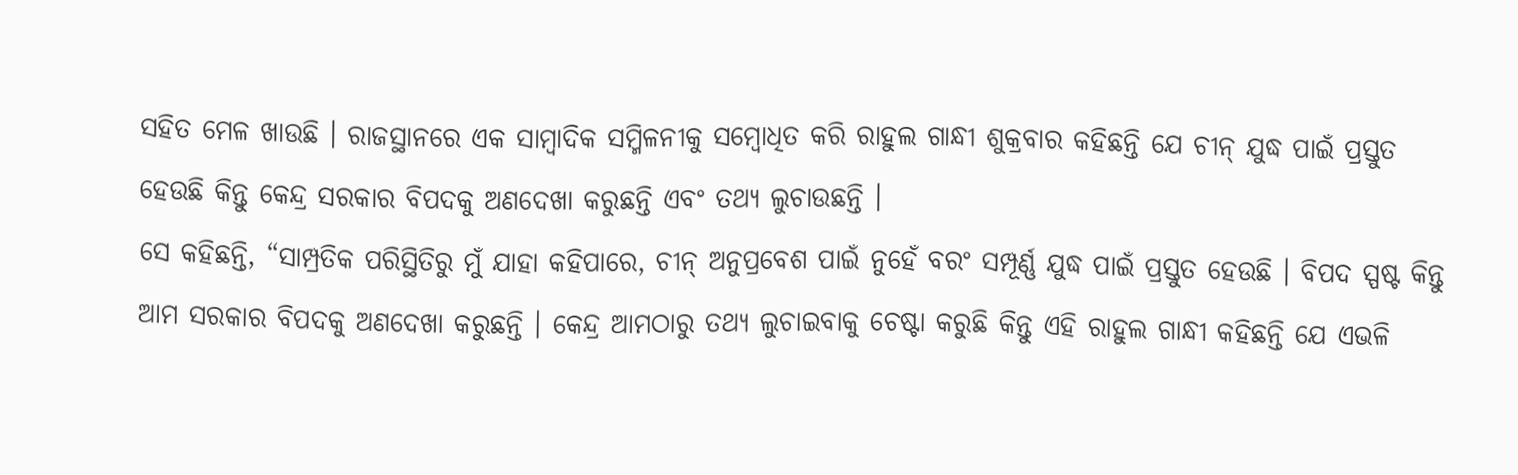ସହିତ ମେଳ ଖାଉଛି । ରାଜସ୍ଥାନରେ ଏକ ସାମ୍ବାଦିକ ସମ୍ମିଳନୀକୁ ସମ୍ବୋଧିତ କରି ରାହୁଲ ଗାନ୍ଧୀ ଶୁକ୍ରବାର କହିଛନ୍ତି ଯେ ଚୀନ୍ ଯୁଦ୍ଧ ପାଇଁ ପ୍ରସ୍ତୁତ ହେଉଛି କିନ୍ତୁ କେନ୍ଦ୍ର ସରକାର ବିପଦକୁ ଅଣଦେଖା କରୁଛନ୍ତି ଏବଂ ତଥ୍ୟ ଲୁଚାଉଛନ୍ତି ।
ସେ କହିଛନ୍ତି, “ସାମ୍ପ୍ରତିକ ପରିସ୍ଥିତିରୁ ମୁଁ ଯାହା କହିପାରେ, ଚୀନ୍ ଅନୁପ୍ରବେଶ ପାଇଁ ନୁହେଁ ବରଂ ସମ୍ପୂର୍ଣ୍ଣ ଯୁଦ୍ଧ ପାଇଁ ପ୍ରସ୍ତୁତ ହେଉଛି । ବିପଦ ସ୍ପଷ୍ଟ କିନ୍ତୁ ଆମ ସରକାର ବିପଦକୁ ଅଣଦେଖା କରୁଛନ୍ତି । କେନ୍ଦ୍ର ଆମଠାରୁ ତଥ୍ୟ ଲୁଚାଇବାକୁ ଚେଷ୍ଟା କରୁଛି କିନ୍ତୁ ଏହି ରାହୁଲ ଗାନ୍ଧୀ କହିଛନ୍ତି ଯେ ଏଭଳି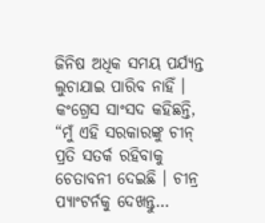ଜିନିଷ ଅଧିକ ସମୟ ପର୍ଯ୍ୟନ୍ତ ଲୁଚାଯାଇ ପାରିବ ନାହିଁ ।
କଂଗ୍ରେସ ସାଂସଦ କହିଛନ୍ତି, “ମୁଁ ଏହି ସରକାରଙ୍କୁ ଚୀନ୍ ପ୍ରତି ସତର୍କ ରହିବାକୁ ଚେତାବନୀ ଦେଇଛି । ଚୀନ୍ର ପ୍ୟାଂଟର୍ନକୁ ଦେଖନ୍ତୁ…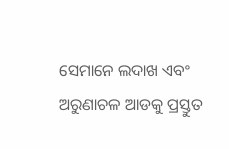ସେମାନେ ଲଦାଖ ଏବଂ ଅରୁଣାଚଳ ଆଡକୁ ପ୍ରସ୍ତୁତ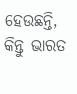ହେଉଛନ୍ତି, କିନ୍ତୁ ଭାରତ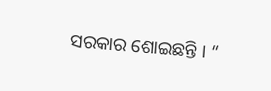ସରକାର ଶୋଇଛନ୍ତି । “